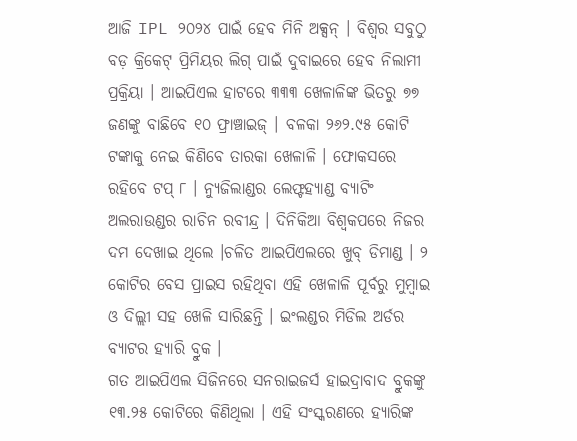ଆଜି IPL ୨୦୨୪ ପାଇଁ ହେବ ମିନି ଅକ୍ସନ୍ । ବିଶ୍ବର ସବୁଠୁ ବଡ଼ କ୍ରିକେଟ୍ ପ୍ରିମିୟର ଲିଗ୍ ପାଇଁ ଦୁବାଇରେ ହେବ ନିଲାମୀ ପ୍ରକ୍ରିୟା । ଆଇପିଏଲ ହାଟରେ ୩୩୩ ଖେଳାଳିଙ୍କ ଭିତରୁ ୭୭ ଜଣଙ୍କୁ ବାଛିବେ ୧୦ ଫ୍ରାଞ୍ଚାଇଜ୍ । ବଳକା ୨୬୨.୯୫ କୋଟି ଟଙ୍କାକୁ ନେଇ କିଣିବେ ତାରକା ଖେଳାଳି । ଫୋକସରେ ରହିବେ ଟପ୍ ୮ । ନ୍ୟୁଜିଲାଣ୍ଡର ଲେଫ୍ଟହ୍ୟାଣ୍ଡ ବ୍ୟାଟିଂ ଅଲରାଉଣ୍ଡର ରାଚିନ ରବୀନ୍ଦ୍ର । ଦିନିକିଆ ବିଶ୍ବକପରେ ନିଜର ଦମ ଦେଖାଇ ଥିଲେ ।ଚଳିତ ଆଇପିଏଲରେ ଖୁବ୍ ଡିମାଣ୍ଡ । ୨ କୋଟିର ବେସ ପ୍ରାଇସ ରହିଥିବା ଏହି ଖେଳାଳି ପୂର୍ବରୁ ମୁମ୍ବାଇ ଓ ଦିଲ୍ଲୀ ସହ ଖେଳି ସାରିଛନ୍ତି । ଇଂଲଣ୍ଡର ମିଡିଲ ଅର୍ଡର ବ୍ୟାଟର ହ୍ୟାରି ବ୍ରୁକ ।
ଗତ ଆଇପିଏଲ ସିଜିନରେ ସନରାଇଜର୍ସ ହାଇଦ୍ରାବାଦ ବ୍ରୁକଙ୍କୁ ୧୩.୨୫ କୋଟିରେ କିଣିଥିଲା । ଏହି ସଂସ୍କରଣରେ ହ୍ୟାରିଙ୍କ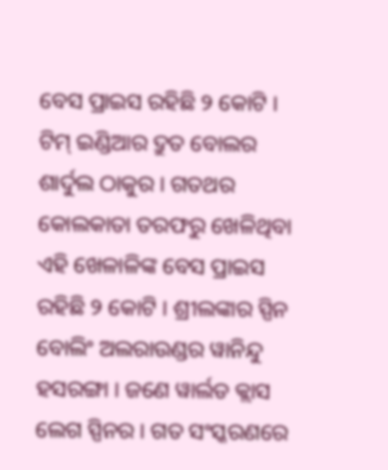ବେସ ପ୍ରାଇସ ରହିଛି ୨ କୋଟି । ଟିମ୍ ଇଣ୍ଡିଆର ଦ୍ରୁତ ବୋଲର ଶାର୍ଦୁଲ ଠାକୁର । ଗତଥର କୋଲକାତା ତରଫରୁ ଖେଳିଥିବା ଏହି ଖେଳାଳିଙ୍କ ବେସ ପ୍ରାଇସ ରହିଛି ୨ କୋଟି । ଶ୍ରୀଲଙ୍କାର ସ୍ପିନ ବୋଲିଂ ଅଲରାଉଣ୍ଡର ୱାନିନ୍ଦୁ ହସରଙ୍ଗା । ଜଣେ ୱାର୍ଲଡ କ୍ଲାସ ଲେଗ ସ୍ପିନର । ଗତ ସଂସ୍କରଣରେ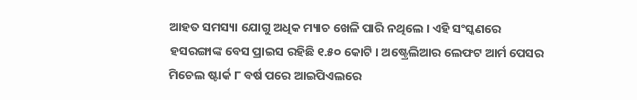ଆହତ ସମସ୍ୟା ଯୋଗୁ ଅଧିକ ମ୍ୟାଚ ଖେଳି ପାରି ନଥିଲେ । ଏହି ସଂସ୍କଣରେ ହସରଙ୍ଗାଙ୍କ ବେସ ପ୍ରାଇସ ରହିଛି ୧.୫୦ କୋଟି । ଅଷ୍ଟ୍ରେଲିଆର ଲେଫଟ ଆର୍ମ ପେସର ମିଚେଲ ଷ୍ଟାର୍କ ୮ ବର୍ଷ ପରେ ଆଇପିଏଲରେ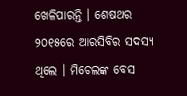ଖେଳିପାରନ୍ତି । ଶେଷଥର ୨୦୧୫ରେ ଆରସିବିର ସଦସ୍ୟ ଥିଲେ । ମିଚେଲଙ୍କ ବେସ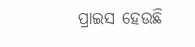ପ୍ରାଇସ ହେଉଛି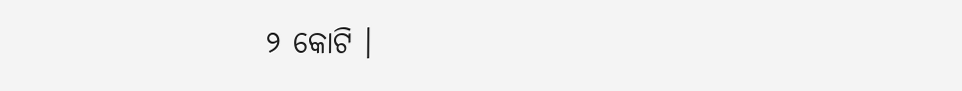୨ କୋଟି ।